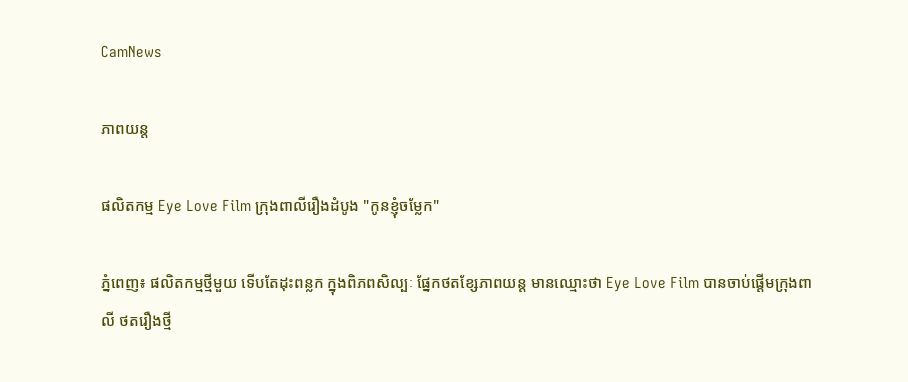CamNews

ភាពយន្ត

ផលិតកម្ម Eye Love Film ក្រុងពាលីរឿងដំបូង "កូនខ្ញុំចម្លែក"

ភ្នំពេញ៖ ផលិតកម្មថ្មីមួយ ទើបតែដុះពន្លក ក្នុងពិភពសិល្បៈ ផ្នែកថតខ្សែភាពយន្ត មានឈ្មោះថា Eye Love Film បានចាប់ផ្ដើមក្រុងពាលី ថតរឿងថ្មី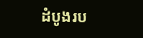ដំបូងរប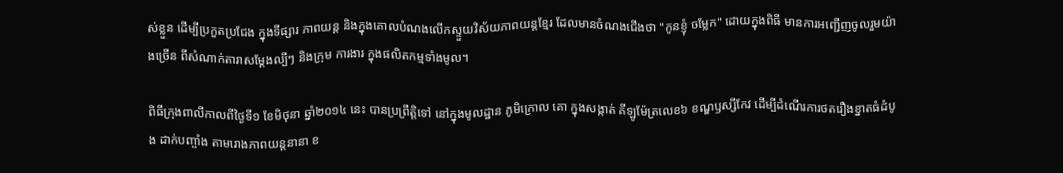ស់ខ្លួន ដើម្បីប្រកួតប្រជែង ក្នុងទីផ្សារ ភាពយន្ត និងក្នុងគោលបំណងលើកស្ទួយវិស័យភាពយន្តខ្មែរ ដែលមានចំណងជើងថា "កូនខ្ញុំ ចម្លែក" ដោយក្នុងពិធី មានការអញ្ជើញចូលរួមយ៉ាងច្រើន ពីសំណាក់តារាសម្ដែងល្បីៗ និងក្រុម ការងារ ក្នុងផលិតកម្មទាំងមូល។

ពិធីក្រុងពាលីកាលពីថ្ងៃទី១ ខែមិថុនា ឆ្នាំ២០១៤ នេះ បានប្រព្រឹត្តិទៅ នៅក្នុងមូលដ្ឋាន ភូមិក្រោល គោ ក្នុងសង្កាត់ គីឡូម៉ែត្រលេខ៦ ខណ្ឌឫស្សីកែវ ដើម្បីដំណើរការថតរឿងខ្នាតធំដំបូង ដាក់បញ្ចាំង តាមរោងភាពយន្តនានា ខ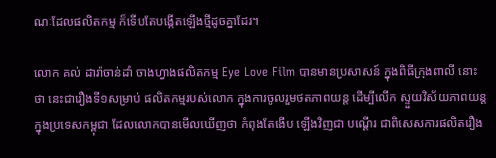ណៈដែលផលិតកម្ម ក៏ទើបតែបង្កើតឡើងថ្មីដូចគ្នាដែរ។

លោក គល់ ដារ៉ាចាន់ដាំ ចាងហ្វាងផលិតកម្ម Eye Love Film បានមានប្រសាសន៍ ក្នុងពិធីក្រុងពាលី នោះថា នេះជារឿងទី១សម្រាប់ ផលិតកម្មរបស់លោក ក្នុងការចូលរួមថតភាពយន្ត ដើម្បីលើក ស្ទួយវិស័យភាពយន្ត ក្នុងប្រទេសកម្ពុជា ដែលលោកបានមើលឃើញថា កំពុងតែងើប ឡើងវិញជា បណ្ដើរ ជាពិសេសការផលិតរឿង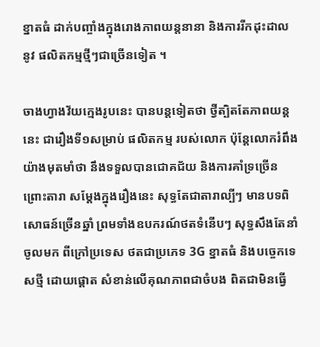ខ្នាតធំ ដាក់បញ្ចាំងក្នុងរោងភាពយន្តនានា និងការរីកដុះដាល នូវ ផលិតកម្មថ្មីៗជាច្រើនទៀត ។

ចាងហ្វាងវ័យក្មេងរូបនេះ បានបន្តទៀតថា ថ្វីត្បិតតែភាពយន្តនេះ ជារឿងទី១សម្រាប់ ផលិតកម្ម របស់លោក ប៉ុន្តែលោករំពឹងយ៉ាងមុតមាំថា នឹងទទួលបានជោគជ័យ និងការគាំទ្រច្រើន ព្រោះតារា សម្ដែងក្នុងរឿងនេះ សុទ្ធតែជាតារាល្បីៗ មានបទពិសោធន៍ច្រើនឆ្នាំ ព្រមទាំងឧបករណ៍ថតទំនើបៗ សុទ្ធសឹងតែនាំចូលមក ពីក្រៅប្រទេស ថតជាប្រភេទ 3G ខ្នាតធំ និងបច្ចេកទេសថ្មី ដោយផ្ដោត សំខាន់លើគុណភាពជាចំបង ពិតជាមិនធ្វើ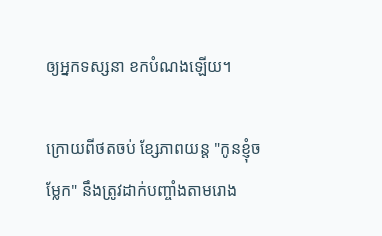ឲ្យអ្នកទស្សនា ខកបំណងឡើយ។

ក្រោយពីថតចប់ ខ្សែភាពយន្ត "កូនខ្ញុំចម្លែក" នឹងត្រូវដាក់បញ្ចាំងតាមរោង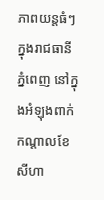ភាពយន្តធំៗ ក្នុងរាជធានី ភ្នំពេញ នៅក្នុងអំឡុងពាក់កណ្ដាលខែសីហា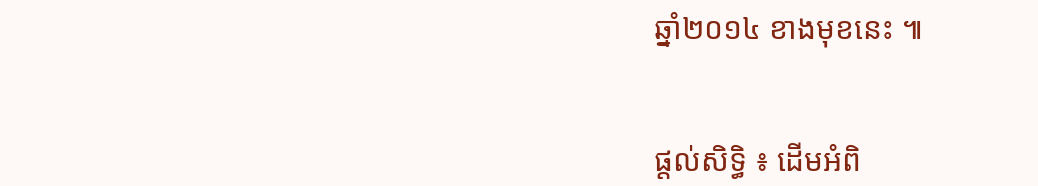ឆ្នាំ២០១៤ ខាងមុខនេះ ៕


ផ្តល់សិទ្ធិ ៖ ដើមអំពិ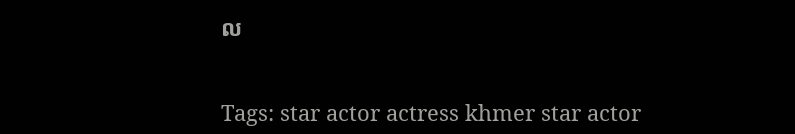ល


Tags: star actor actress khmer star actor